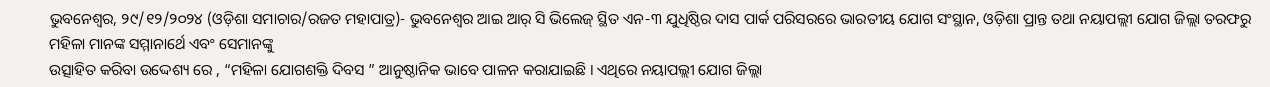ଭୁବନେଶ୍ୱର, ୨୯/୧୨/୨୦୨୪ (ଓଡ଼ିଶା ସମାଚାର/ରଜତ ମହାପାତ୍ର)- ଭୁବନେଶ୍ୱର ଆଇ ଆର୍ ସି ଭିଲେଜ୍ ସ୍ଥିତ ଏନ-୩ ଯୁଧିଷ୍ଠିର ଦାସ ପାର୍କ ପରିସରରେ ଭାରତୀୟ ଯୋଗ ସଂସ୍ଥାନ, ଓଡ଼ିଶା ପ୍ରାନ୍ତ ତଥା ନୟାପଲ୍ଲୀ ଯୋଗ ଜିଲ୍ଲା ତରଫରୁ ମହିଳା ମାନଙ୍କ ସମ୍ମାନାର୍ଥେ ଏବଂ ସେମାନଙ୍କୁ
ଉତ୍ସାହିତ କରିବା ଉଦ୍ଦେଶ୍ୟ ରେ , “ମହିଳା ଯୋଗଶକ୍ତି ଦିବସ ” ଆନୁଷ୍ଠାନିକ ଭାବେ ପାଳନ କରାଯାଇଛି । ଏଥିରେ ନୟାପଲ୍ଲୀ ଯୋଗ ଜିଲ୍ଲା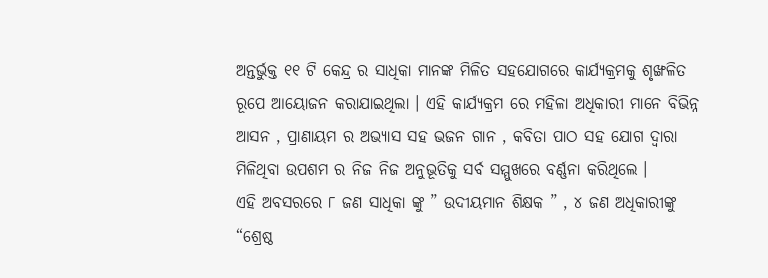ଅନ୍ତର୍ଭୁକ୍ତ ୧୧ ଟି କେନ୍ଦ୍ର ର ସାଧିକା ମାନଙ୍କ ମିଳିତ ସହଯୋଗରେ କାର୍ଯ୍ୟକ୍ରମକୁ ଶୃଙ୍ଖଳିତ ରୂପେ ଆୟୋଜନ କରାଯାଇଥିଲା । ଏହି କାର୍ଯ୍ୟକ୍ରମ ରେ ମହିଳା ଅଧିକାରୀ ମାନେ ବିଭିନ୍ନ ଆସନ , ପ୍ରାଣାୟମ ର ଅଭ୍ୟାସ ସହ ଭଜନ ଗାନ , କବିତା ପାଠ ସହ ଯୋଗ ଦ୍ୱାରା
ମିଳିଥିବା ଉପଶମ ର ନିଜ ନିଜ ଅନୁଭୂତିକୁ ସର୍ବ ସମ୍ମୁଖରେ ବର୍ଣ୍ଣନା କରିଥିଲେ ।
ଏହି ଅବସରରେ ୮ ଜଣ ସାଧିକା ଙ୍କୁ ” ଉଦୀୟମାନ ଶିକ୍ଷକ ” , ୪ ଜଣ ଅଧିକାରୀଙ୍କୁ “ଶ୍ରେଷ୍ଠ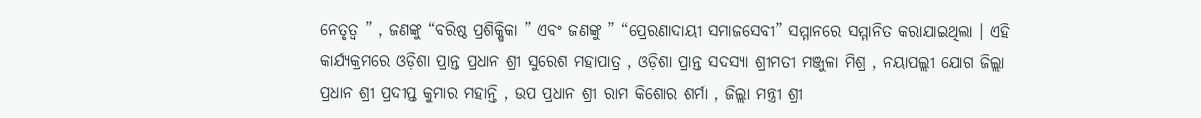ନେତୃତ୍ୱ ” , ଜଣଙ୍କୁ “ବରିଷ୍ଠ ପ୍ରଶିକ୍ଷିକା ” ଏବଂ ଜଣଙ୍କୁ ” “ପ୍ରେରଣାଦାୟୀ ସମାଜସେବୀ” ସମ୍ମାନରେ ସମ୍ମାନିତ କରାଯାଇଥିଲା । ଏହି କାର୍ଯ୍ୟକ୍ରମରେ ଓଡ଼ିଶା ପ୍ରାନ୍ତ ପ୍ରଧାନ ଶ୍ରୀ ସୁରେଶ ମହାପାତ୍ର , ଓଡ଼ିଶା ପ୍ରାନ୍ତ ସଦସ୍ୟା ଶ୍ରୀମତୀ ମଞ୍ଜୁଳା ମିଶ୍ର , ନୟାପଲ୍ଲୀ ଯୋଗ ଜିଲ୍ଲା ପ୍ରଧାନ ଶ୍ରୀ ପ୍ରଦୀପ୍ତ କୁମାର ମହାନ୍ତି , ଉପ ପ୍ରଧାନ ଶ୍ରୀ ରାମ କିଶୋର ଶର୍ମା , ଜିଲ୍ଲା ମନ୍ତ୍ରୀ ଶ୍ରୀ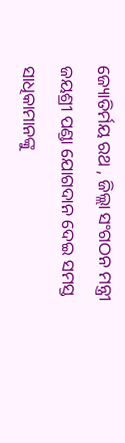ଜ୍ୟୋତିର୍ମୟ ରଥ , ଜିଲ୍ଲା ସଂଗଠନ ମନ୍ତ୍ରୀ ଜୟଶ୍ରୀ ପଣ୍ଡା ଯୋଗଦାନ ଦେଇ ସମସ୍ତ ସାଧିକାମାନଙ୍କୁ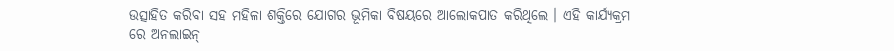ଉତ୍ସାହିତ କରିବା ସହ ମହିଳା ଶକ୍ତିରେ ଯୋଗର ଭୂମିକା ବିଷୟରେ ଆଲୋକପାତ କରିଥିଲେ । ଏହି କାର୍ଯ୍ୟକ୍ରମ ରେ ଅନଲାଇନ୍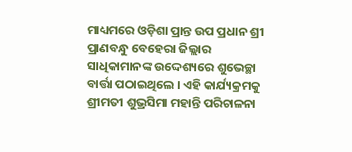ମାଧ୍ୟମରେ ଓଡ଼ିଶା ପ୍ରାନ୍ତ ଉପ ପ୍ରଧାନ ଶ୍ରୀ ପ୍ରାଣବନ୍ଧୁ ବେହେରା ଜିଲ୍ଲାର ସାଧିକାମାନଙ୍କ ଉଦ୍ଦେଶ୍ୟରେ ଶୁଭେଚ୍ଛା ବାର୍ତ୍ତା ପଠାଇଥିଲେ । ଏହି କାର୍ଯ୍ୟକ୍ରମକୁ ଶ୍ରୀମତୀ ଶୁଭ୍ରସିମା ମହାନ୍ତି ପରିଚାଳନା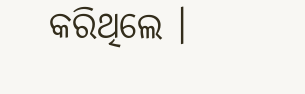କରିଥିଲେ ।